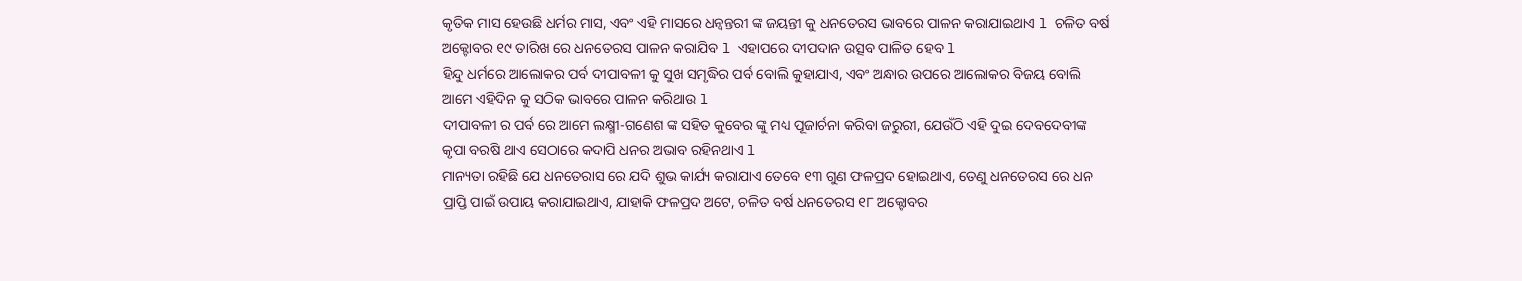କୃତିକ ମାସ ହେଉଛି ଧର୍ମର ମାସ, ଏବଂ ଏହି ମାସରେ ଧନ୍ଵନ୍ତରୀ ଙ୍କ ଜୟନ୍ତୀ କୁ ଧନତେରସ ଭାବରେ ପାଳନ କରାଯାଇଥାଏ l ଚଳିତ ବର୍ଷ ଅକ୍ଟୋବର ୧୯ ତାରିଖ ରେ ଧନତେରସ ପାଳନ କରାଯିବ l ଏହାପରେ ଦୀପଦାନ ଉତ୍ସବ ପାଳିତ ହେବ l
ହିନ୍ଦୁ ଧର୍ମରେ ଆଲୋକର ପର୍ବ ଦୀପାବଳୀ କୁ ସୁଖ ସମୃଦ୍ଧିର ପର୍ବ ବୋଲି କୁହାଯାଏ, ଏବଂ ଅନ୍ଧାର ଉପରେ ଆଲୋକର ବିଜୟ ବୋଲି ଆମେ ଏହିଦିନ କୁ ସଠିକ ଭାବରେ ପାଳନ କରିଥାଉ l
ଦୀପାବଳୀ ର ପର୍ବ ରେ ଆମେ ଲକ୍ଷ୍ମୀ-ଗଣେଶ ଙ୍କ ସହିତ କୁବେର ଙ୍କୁ ମଧ୍ୟ ପୂଜାର୍ଚନା କରିବା ଜରୁରୀ, ଯେଉଁଠି ଏହି ଦୁଇ ଦେବଦେବୀଙ୍କ କୃପା ବରଷି ଥାଏ ସେଠାରେ କଦାପି ଧନର ଅଭାବ ରହିନଥାଏ l
ମାନ୍ୟତା ରହିଛି ଯେ ଧନତେରାସ ରେ ଯଦି ଶୁଭ କାର୍ଯ୍ୟ କରାଯାଏ ତେବେ ୧୩ ଗୁଣ ଫଳପ୍ରଦ ହୋଇଥାଏ, ତେଣୁ ଧନତେରସ ରେ ଧନ ପ୍ରାପ୍ତି ପାଇଁ ଉପାୟ କରାଯାଇଥାଏ, ଯାହାକି ଫଳପ୍ରଦ ଅଟେ, ଚଳିତ ବର୍ଷ ଧନତେରସ ୧୮ ଅକ୍ଟୋବର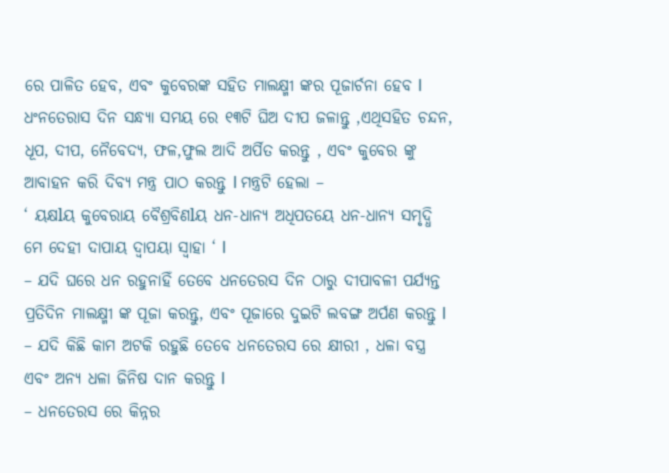ରେ ପାଳିତ ହେବ, ଏବଂ କୁବେରଙ୍କ ସହିତ ମାଲକ୍ଷ୍ମୀ ଙ୍କର ପୂଜାର୍ଚନା ହେବ l
ଧଂନତେରାସ ଦିନ ସନ୍ଧ୍ୟା ସମୟ ରେ ୧୩ଟି ଘିଅ ଦୀପ ଜଳାନ୍ତୁ ,ଏଥିସହିତ ଚନ୍ଦନ, ଧୂପ, ଦୀପ, ନୈବେଦ୍ୟ, ଫଳ,ଫୁଲ ଆଦି ଅର୍ପିତ କରନ୍ତୁ , ଏବଂ କୁବେର ଙ୍କୁ ଆବାହନ କରି ଦିବ୍ୟ ମନ୍ତ୍ର ପାଠ କରନ୍ତୁ l ମନ୍ତ୍ରଟି ହେଲା –
‘ ୟକ୍ଷlୟ କୁବେରାୟ ବୈଶ୍ରବିଣlୟ ଧନ-ଧାନ୍ୟ ଅଧିପତୟେ ଧନ-ଧାନ୍ୟ ସମୃଦ୍ଧି ମେ ଦେହୀ ଦାପାୟ ଦ୍ୱାପୟା ସ୍ୱାହା ‘ l
– ଯଦି ଘରେ ଧନ ରହୁନାହିଁ ତେବେ ଧନତେରସ ଦିନ ଠାରୁ ଦୀପାବଳୀ ପର୍ଯ୍ୟନ୍ତ ପ୍ରତିଦିନ ମାଲକ୍ଷ୍ମୀ ଙ୍କ ପୂଜା କରନ୍ତୁ, ଏବଂ ପୂଜାରେ ଦୁଇଟି ଲବଙ୍ଗ ଅର୍ପଣ କରନ୍ତୁ l
– ଯଦି କିଛି କାମ ଅଟକି ରହୁଛି ତେବେ ଧନତେରସ ରେ କ୍ଷୀରୀ , ଧଳା ବସ୍ତ୍ର ଏବଂ ଅନ୍ୟ ଧଳା ଜିନିଷ ଦାନ କରନ୍ତୁ l
– ଧନତେରସ ରେ କିନ୍ନର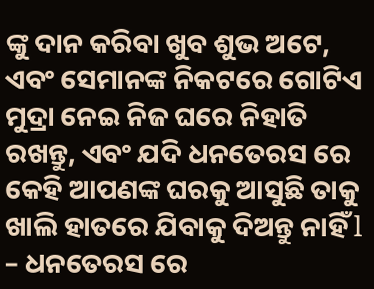ଙ୍କୁ ଦାନ କରିବା ଖୁବ ଶୁଭ ଅଟେ, ଏବଂ ସେମାନଙ୍କ ନିକଟରେ ଗୋଟିଏ ମୁଦ୍ରା ନେଇ ନିଜ ଘରେ ନିହାତି ରଖନ୍ତୁ, ଏବଂ ଯଦି ଧନତେରସ ରେ କେହି ଆପଣଙ୍କ ଘରକୁ ଆସୁଛି ତାକୁ ଖାଲି ହାତରେ ଯିବାକୁ ଦିଅନ୍ତୁ ନାହିଁ l
– ଧନତେରସ ରେ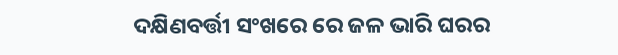ଦକ୍ଷିଣବର୍ତ୍ତୀ ସଂଖରେ ରେ ଜଳ ଭାରି ଘରର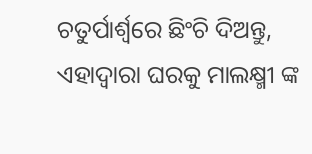ଚତୁର୍ପାର୍ଶ୍ୱରେ ଛିଂଚି ଦିଅନ୍ତୁ, ଏହାଦ୍ୱାରା ଘରକୁ ମାଲକ୍ଷ୍ମୀ ଙ୍କ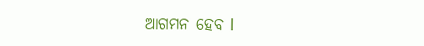ଆଗମନ ହେବ l